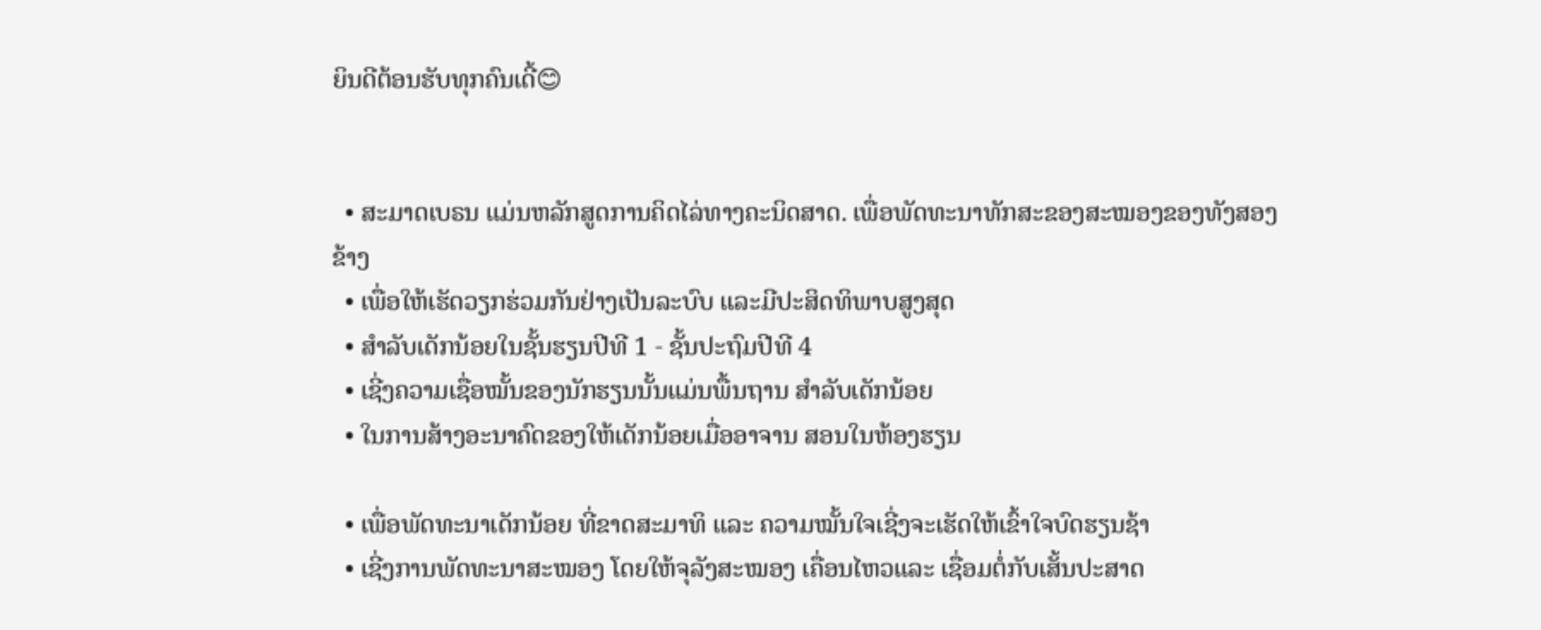ຍິນດີຕ້ອນຮັບທຸກຄົນເດີ້😊


  • ສະມາດເບຣນ ແມ່ນຫລັກສູດການຄິດໄລ່ທາງຄະນິດສາດ. ເພື່ອພັດທະນາທັກສະຂອງສະໝອງຂອງທັງສອງຂ້າງ
  • ເພື່ອໃຫ້ເຮັດວຽກຮ່ວມກັນຢ່າງເປັນລະບົບ ແລະມີປະສິດທິພາບສູງສຸດ
  • ສຳລັບເດັກນ້ອຍໃນຊັ້ນຮຽນປີທີ 1 - ຊັ້ນປະຖົມປີທີ 4
  • ເຊີ່ງຄວາມເຊື່ອໝັ້ນຂອງນັກຮຽນນັ້ນແມ່ນພື້ນຖານ ສຳລັບເດັກນ້ອຍ
  • ໃນການສ້າງອະນາຄົດຂອງໃຫ້ເດັກນ້ອຍເມື່ອອາຈານ ສອນໃນຫ້ອງຮຽນ

  • ເພື່ອພັດທະນາເດັກນ້ອຍ ທີ່ຂາດສະມາທິ ແລະ ຄວາມໝັ້ນໃຈເຊີ່ງຈະເຮັດໃຫ້ເຂົ້າໃຈບົດຮຽນຊ້າ
  • ເຊີ່ງການພັດທະນາສະໝອງ ໂດຍໃຫ້ຈຸລັງສະໝອງ ເຄື່ອນໄຫວແລະ ເຊື່ອມຕໍ່ກັບເສັ້ນປະສາດ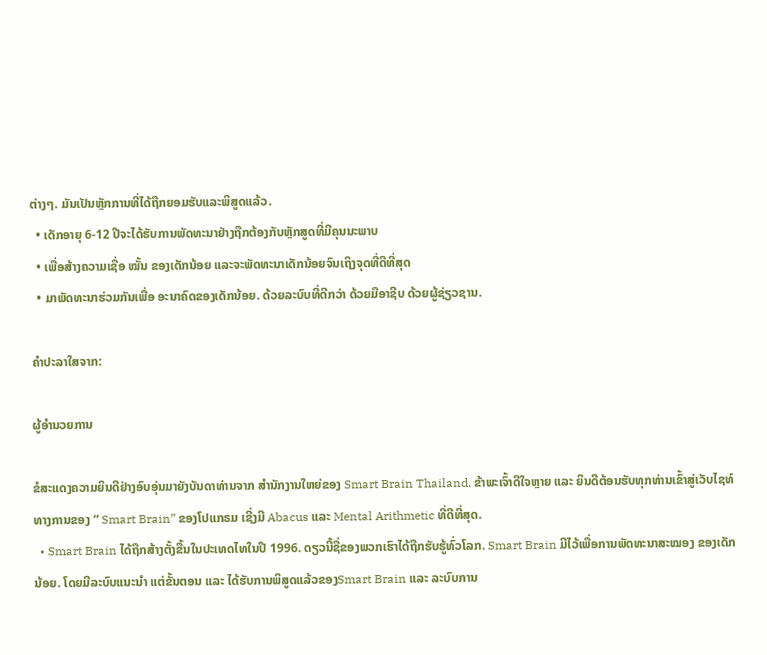ຕ່າງໆ. ມັນເປັນຫຼັກການທີ່ໄດ້ຖືກຍອມຮັບແລະພິສູດແລ້ວ.
  • ເດັກອາຍຸ 6-12 ປີຈະໄດ້ຮັບການພັດທະນາຢ່າງຖືກຕ້ອງກັບຫຼັກສູດທີ່ມີຄຸນນະພາບ
  • ເພື່ອສ້າງຄວາມເຊື່ອ ໝັ້ນ ຂອງເດັກນ້ອຍ ແລະຈະພັດທະນາເດັກນ້ອຍຈົນເຖິງຈຸດທີ່ດີທີ່ສຸດ
  • ມາພັດທະນາຮ່ວມກັນເພື່ອ ອະນາຄົດຂອງເດັກນ້ອຍ. ດ້ວຍລະບົບທີ່ດີກວ່າ ດ້ວຍມືອາຊີບ ດ້ວຍຜູ້ຊ່ຽວຊານ.

ຄຳປະລາໃສຈາກ:

ຜູ້ອຳນວຍການ

ຂໍສະແດງຄວາມຍິນດີຢ່າງອົບອຸ່ນມາຍັງບັນດາທ່ານຈາກ ສຳນັກງານໃຫຍ່ຂອງ Smart Brain Thailand. ຂ້າພະເຈົ້າດີໃຈຫຼາຍ ແລະ ຍິນດີຕ້ອນຮັບທຸກທ່ານເຂົ້າສູ່ເວັບໄຊທ໌ທາງການຂອງ “ Smart Brain” ຂອງໂປແກຣມ ເຊີ່ງມີ Abacus ແລະ Mental Arithmetic ທີ່ດີທີ່ສຸດ.
  • Smart Brain ໄດ້ຖືກສ້າງຕັ້ງຂື້ນໃນປະເທດໄທໃນປີ 1996. ດຽວນີ້ຊື່ຂອງພວກເຮົາໄດ້ຖືກຮັບຮູ້ທົ່ວໂລກ. Smart Brain ມີໄວ້ເພື່ອການພັດທະນາສະໝອງ ຂອງເດັກນ້ອຍ. ໂດຍມີລະບົບແນະນຳ ແຕ່ຂັ້ນຕອນ ແລະ ໄດ້ຮັບການພິສູດແລ້ວຂອງSmart Brain ແລະ ລະບົບການ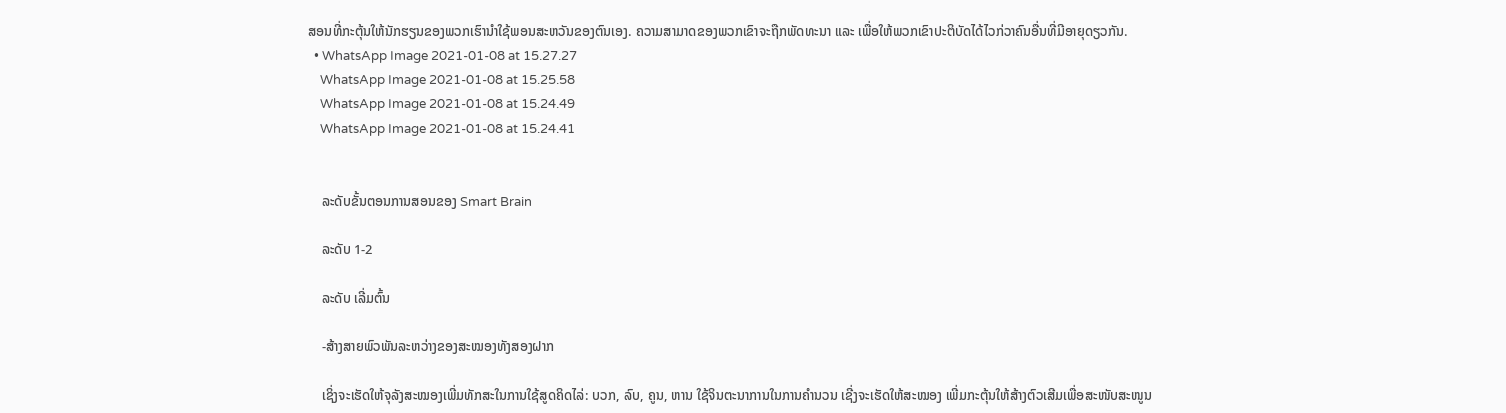ສອນທີ່ກະຕຸ້ນໃຫ້ນັກຮຽນຂອງພວກເຮົານຳໃຊ້ພອນສະຫວັນຂອງຕົນເອງ. ຄວາມສາມາດຂອງພວກເຂົາຈະຖືກພັດທະນາ ແລະ ເພື່ອໃຫ້ພວກເຂົາປະຕິບັດໄດ້ໄວກ່ວາຄົນອື່ນທີ່ມີອາຍຸດຽວກັນ.
  • WhatsApp Image 2021-01-08 at 15.27.27
    WhatsApp Image 2021-01-08 at 15.25.58
    WhatsApp Image 2021-01-08 at 15.24.49
    WhatsApp Image 2021-01-08 at 15.24.41


    ລະດັບຂັ້ນຕອນການສອນຂອງ Smart Brain

    ລະດັບ 1-2

    ລະດັບ ເລີ່ມຕົ້ນ

    -ສ້າງສາຍພົວພັນລະຫວ່າງຂອງສະໝອງທັງສອງຝາກ

    ເຊິ່ງຈະເຮັດໃຫ້ຈຸລັງສະໝອງເພີ່ມທັກສະໃນການໃຊ້ສູດຄິດໄລ່: ບວກ, ລົບ, ຄູນ, ຫານ ໃຊ້ຈິນຕະນາການໃນການຄຳນວນ ເຊີ່ງຈະເຮັດໃຫ້ສະໝອງ ເພີ່ມກະຕຸ້ນໃຫ້ສ້າງຕົວເສີມເພື່ອສະໜັບສະໜູນ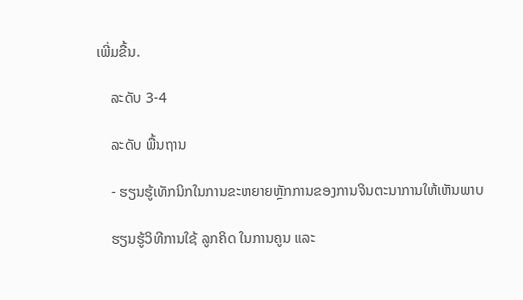ເພີ່ມຂື້ນ.

    ລະດັບ 3-4

    ລະດັບ ພື້ນຖານ

    - ຮຽນຮູ້ເທັກນິກໃນການຂະຫຍາຍຫຼັກການຂອງການຈິນຕະນາການໃຫ້ເຫັນພາບ

    ຮຽນຮູ້ວິທີການໃຊ້ ລູກຄິດ ໃນການຄູນ ແລະ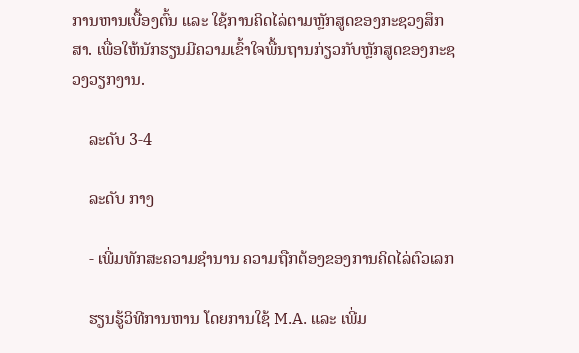ການຫານເບື້ອງຕົ້ນ ແລະ ໃຊ້ການຄິດໄລ່ຕາມຫຼັກສູດຂອງກະຊວງສຶກສາ. ເພື່ອໃຫ້ນັກຮຽນມີຄວາມເຂົ້າໃຈພື້ນຖານກ່ຽວກັບຫຼັກສູດຂອງກະຊວງວຽກງານ.

    ລະດັບ 3-4

    ລະດັບ ກາງ

    - ເພີ່ມທັກສະຄວາມຊຳນານ ຄວາມຖືກຕ້ອງຂອງການຄິດໄລ່ຕົວເລກ

    ຮຽນຮູ້ວິທີການຫານ ໂດຍການໃຊ້ M.A. ແລະ ເພີ່ມ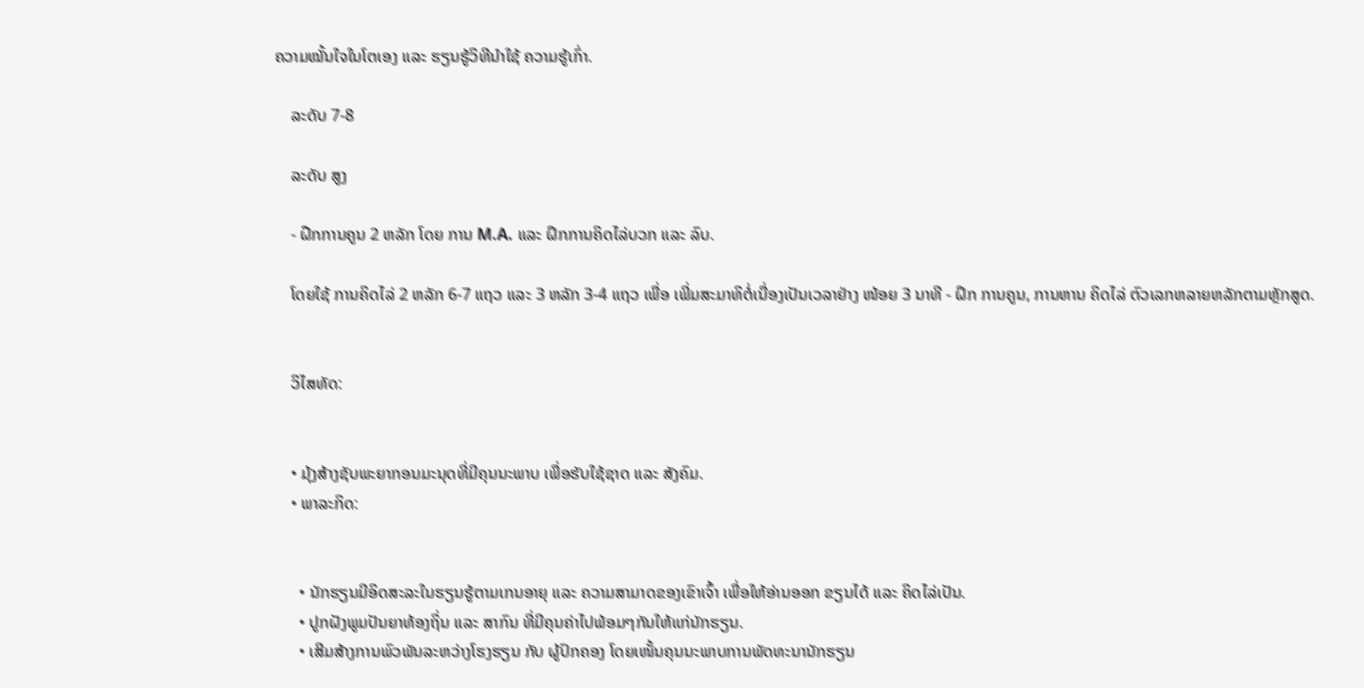ຄວາມໝັ້ນໃຈໃນໂຕເອງ ແລະ ຮຽນຮູ້ວິທີນຳໃຊ້ ຄວາມຮູ້ເກົ່າ.

    ລະດັບ 7-8

    ລະດັບ ສູງ

    - ຝືກການຄູນ 2 ຫລັກ ໂດຍ ການ M.A. ແລະ ຝຶກການຄິດໄລ່ບວກ ແລະ ລົບ.

    ໂດຍໃຊ້ ການຄິດໄລ່ 2 ຫລັກ 6-7 ແຖວ ແລະ 3 ຫລັກ 3-4 ແຖວ ເພື່ອ ເພີ່ມສະມາທິຕໍ່ເນື່ອງເປັນເວລາຢ່າງ ໜ້ອຍ 3 ນາທີ - ຝຶກ ການຄູນ, ການຫານ ຄິດໄລ່ ຕົວເລກຫລາຍຫລັກຕາມຫຼັກສູດ.


    ວິໄສທັດ:


    • ມຸ້ງສ້າງຊັບພະຍາກອນມະນຸດທີ່ມີຄຸນນະພາບ ເພື່ອຮັບໃຊ້ຊາດ ແລະ ສັງຄົມ.
    • ພາລະກິດ:


      • ນັກຮຽນມີອິດສະລະໃນຮຽນຮູ້ຕາມເກນອາຍຸ ແລະ ຄວາມສາມາດຂອງເຂົາເຈົ້າ ເພື່ອໃຫ້ອ່ານອອກ ຂຽນໄດ້ ແລະ ຄິດໄລ່ເປັນ.
      • ປູກຝັງພູມປັນຍາທ້ອງຖິ່ນ ແລະ ສາກົນ ທີ່ມີຄຸນຄ່າໄປພ້ອມໆກັນໃຫ້ແກ່ນັກຮຽນ.
      • ເສີມສ້າງການພົວພັນລະຫວ່າງໂຮງຮຽນ ກັບ ຜູ້ປົກຄອງ ໂດຍເໜັ້ນຄຸນນະພາບການພັດທະນານັກຮຽນ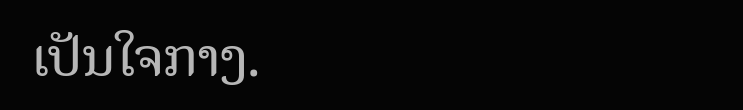ເປັນໃຈກາງ.